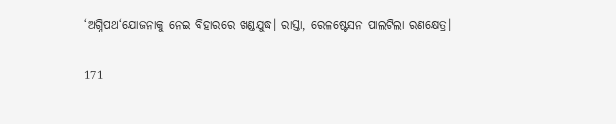‘ଅଗ୍ନିପଥ‘ଯୋଜନାକୁ ନେଇ ବିହାରରେ ଖଣ୍ଡଯୁଦ୍ଧ। ରାସ୍ତା, ରେଳଷ୍ଟେସନ ପାଲଟିଲା ରଣକ୍ଷେତ୍ର।

171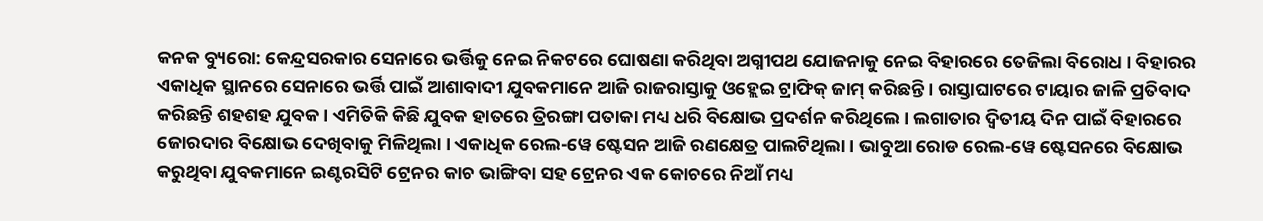କନକ ବ୍ୟୁରୋ: କେନ୍ଦ୍ରସରକାର ସେନାରେ ଭର୍ତ୍ତିକୁ ନେଇ ନିକଟରେ ଘୋଷଣା କରିଥିବା ଅଗ୍ନୀପଥ ଯୋଜନାକୁ ନେଇ ବିହାରରେ ତେଜିଲା ବିରୋଧ । ବିହାରର ଏକାଧିକ ସ୍ଥାନରେ ସେନାରେ ଭର୍ତ୍ତି ପାଇଁ ଆଶାବାଦୀ ଯୁବକମାନେ ଆଜି ରାଜରାସ୍ତାକୁ ଓହ୍ଲେଇ ଟ୍ରାଫିକ୍ ଜାମ୍ କରିଛନ୍ତି । ରାସ୍ତାଘାଟରେ ଟାୟାର ଜାଳି ପ୍ରତିବାଦ କରିଛନ୍ତି ଶହଶହ ଯୁବକ । ଏମିତିକି କିଛି ଯୁବକ ହାତରେ ତ୍ରିରଙ୍ଗା ପତାକା ମଧ୍ୟ ଧରି ବିକ୍ଷୋଭ ପ୍ରଦର୍ଶନ କରିଥିଲେ । ଲଗାତାର ଦ୍ୱିତୀୟ ଦିନ ପାଇଁ ବିହାରରେ ଜୋରଦାର ବିକ୍ଷୋଭ ଦେଖିବାକୁ ମିଳିଥିଲା । ଏକାଧିକ ରେଲ-ୱେ ଷ୍ଟେସନ ଆଜି ରଣକ୍ଷେତ୍ର ପାଲଟିଥିଲା । ଭାବୁଆ ରୋଡ ରେଲ-ୱେ ଷ୍ଟେସନରେ ବିକ୍ଷୋଭ କରୁଥିବା ଯୁବକମାନେ ଇଣ୍ଟରସିଟି ଟ୍ରେନର କାଚ ଭାଙ୍ଗିବା ସହ ଟ୍ରେନର ଏକ କୋଚରେ ନିଆଁ ମଧ୍ୟ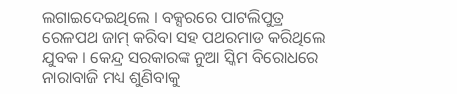ଲଗାଇଦେଇଥିଲେ । ବକ୍ସରରେ ପାଟଲିପୁତ୍ର ରେଳପଥ ଜାମ୍ କରିବା ସହ ପଥରମାଡ କରିଥିଲେ ଯୁବକ । କେନ୍ଦ୍ର ସରକାରଙ୍କ ନୁଆ ସ୍କିମ ବିରୋଧରେ ନାରାବାଜି ମଧ୍ୟ ଶୁଣିବାକୁ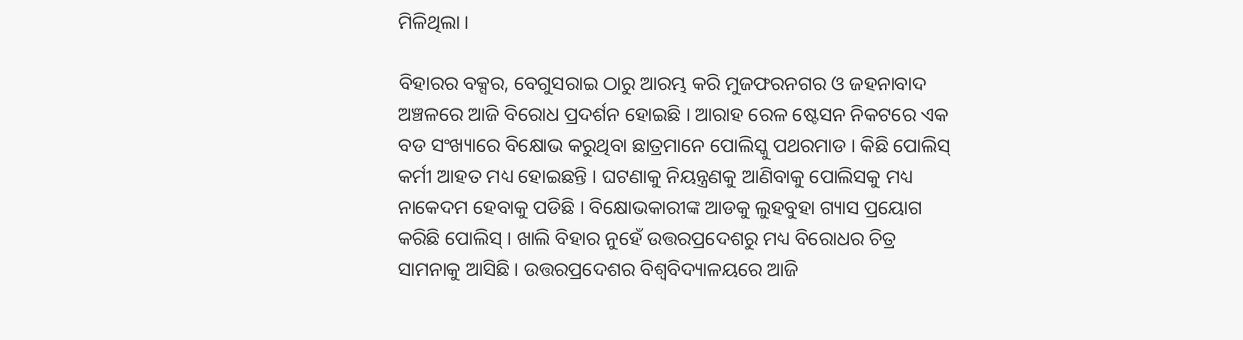ମିଳିଥିଲା ।

ବିହାରର ବକ୍ସର, ବେଗୁସରାଇ ଠାରୁ ଆରମ୍ଭ କରି ମୁଜଫରନଗର ଓ ଜହନାବାଦ ଅଞ୍ଚଳରେ ଆଜି ବିରୋଧ ପ୍ରଦର୍ଶନ ହୋଇଛି । ଆରାହ ରେଳ ଷ୍ଟେସନ ନିକଟରେ ଏକ ବଡ ସଂଖ୍ୟାରେ ବିକ୍ଷୋଭ କରୁଥିବା ଛାତ୍ରମାନେ ପୋଲିସ୍କୁ ପଥରମାଡ । କିଛି ପୋଲିସ୍ କର୍ମୀ ଆହତ ମଧ୍ୟ ହୋଇଛନ୍ତି । ଘଟଣାକୁ ନିୟନ୍ତ୍ରଣକୁ ଆଣିବାକୁ ପୋଲିସକୁ ମଧ୍ୟ ନାକେଦମ ହେବାକୁ ପଡିଛି । ବିକ୍ଷୋଭକାରୀଙ୍କ ଆଡକୁ ଲୁହବୁହା ଗ୍ୟାସ ପ୍ରୟୋଗ କରିଛି ପୋଲିସ୍ । ଖାଲି ବିହାର ନୁହେଁ ଉତ୍ତରପ୍ରଦେଶରୁ ମଧ୍ୟ ବିରୋଧର ଚିତ୍ର ସାମନାକୁ ଆସିଛି । ଉତ୍ତରପ୍ରଦେଶର ବିଶ୍ୱବିଦ୍ୟାଳୟରେ ଆଜି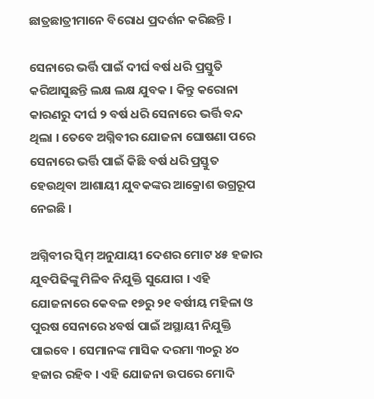ଛାତ୍ରଛାତ୍ରୀମାନେ ବିରୋଧ ପ୍ରଦର୍ଶନ କରିଛନ୍ତି ।

ସେନାରେ ଭର୍ତ୍ତି ପାଇଁ ଦୀର୍ଘ ବର୍ଷ ଧରି ପ୍ରସ୍ତୁତି କରିଆସୁଛନ୍ତି ଲକ୍ଷ ଲକ୍ଷ ଯୁବକ । କିନ୍ତୁ କରୋନା କାରଣରୁ ଦୀର୍ଘ ୨ ବର୍ଷ ଧରି ସେନାରେ ଭର୍ତ୍ତି ବନ୍ଦ ଥିଲା । ତେବେ ଅଗ୍ନିବୀର ଯୋଜନା ଘୋଷଣା ପରେ ସେନାରେ ଭର୍ତ୍ତି ପାଇଁ କିଛି ବର୍ଷ ଧରି ପ୍ରସ୍ତୁତ ହେଉଥିବା ଆଶାୟୀ ଯୁବକଙ୍କର ଆକ୍ରୋଶ ଉଗ୍ରରୂପ ନେଇଛି ।

ଅଗ୍ନିବୀର ସ୍କିମ୍ ଅନୁଯାୟୀ ଦେଶର ମୋଟ ୪୫ ହଜାର ଯୁବପିଢିଙ୍କୁ ମିଳିବ ନିଯୁକ୍ତି ସୁଯୋଗ । ଏହି ଯୋଜନାରେ କେବଳ ୧୭ରୁ ୨୧ ବର୍ଷୀୟ ମହିଳା ଓ ପୁରଷ ସେନାରେ ୪ବର୍ଷ ପାଇଁ ଅସ୍ଥାୟୀ ନିଯୁକ୍ତି ପାଇବେ । ସେମାନଙ୍କ ମାସିକ ଦରମା ୩୦ରୁ ୪୦ ହଜାର ରହିବ । ଏହି ଯୋଜନା ଉପରେ ମୋଦି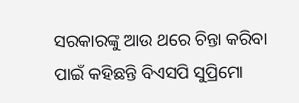ସରକାରଙ୍କୁ ଆଉ ଥରେ ଚିନ୍ତା କରିବା ପାଇଁ କହିଛନ୍ତି ବିଏସପି ସୁପ୍ରିମୋ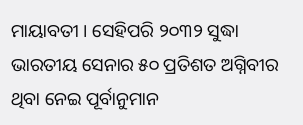ମାୟାବତୀ । ସେହିପରି ୨୦୩୨ ସୁଦ୍ଧା ଭାରତୀୟ ସେନାର ୫୦ ପ୍ରତିଶତ ଅଗ୍ନିବୀର ଥିବା ନେଇ ପୂର୍ବାନୁମାନ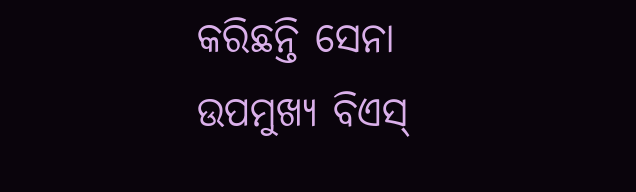କରିଛନ୍ତି ସେନା ଉପମୁଖ୍ୟ ବିଏସ୍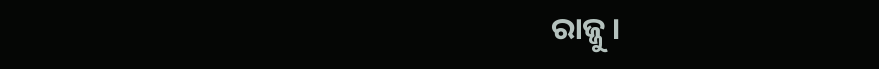ରାଜ୍ଜୁ ।